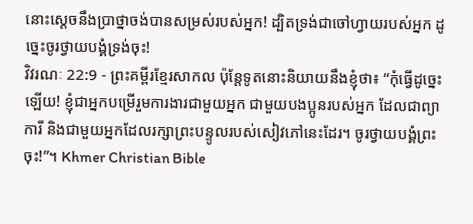នោះស្ដេចនឹងប្រាថ្នាចង់បានសម្រស់របស់អ្នក! ដ្បិតទ្រង់ជាចៅហ្វាយរបស់អ្នក ដូច្នេះចូរថ្វាយបង្គំទ្រង់ចុះ!
វិវរណៈ 22:9 - ព្រះគម្ពីរខ្មែរសាកល ប៉ុន្តែទូតនោះនិយាយនឹងខ្ញុំថា៖ “កុំធ្វើដូច្នេះឡើយ! ខ្ញុំជាអ្នកបម្រើរួមការងារជាមួយអ្នក ជាមួយបងប្អូនរបស់អ្នក ដែលជាព្យាការី និងជាមួយអ្នកដែលរក្សាព្រះបន្ទូលរបស់សៀវភៅនេះដែរ។ ចូរថ្វាយបង្គំព្រះចុះ!”។ Khmer Christian Bible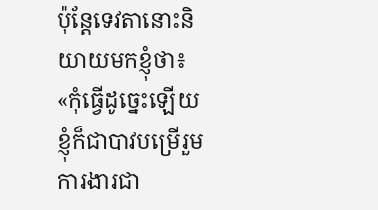ប៉ុន្ដែទេវតានោះនិយាយមកខ្ញុំថា៖ «កុំធ្វើដូច្នេះឡើយ ខ្ញុំក៏ជាបាវបម្រើរួមការងារជា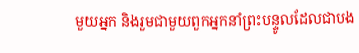មួយអ្នក និងរួមជាមួយពួកអ្នកនាំព្រះបន្ទូលដែលជាបង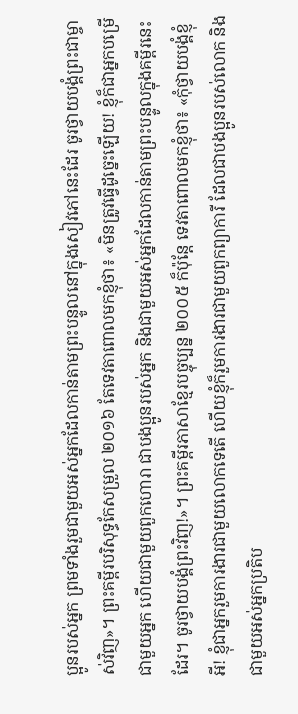ប្អូនរបស់អ្នក ព្រមទាំងរួមជាមួយអស់អ្នកដែលកាន់តាមព្រះបន្ទូលនៅក្នុងសៀវភៅនេះដែរ ចូរថ្វាយបង្គំព្រះជាម្ចាស់វិញ»។ ព្រះគម្ពីរបរិសុទ្ធកែសម្រួល ២០១៦ តែទេវតាពោលមកខ្ញុំថា៖ «មិនត្រូវធ្វើដូច្នេះឡើយ! ខ្ញុំក៏ជាអ្នកបម្រើជាមួយអ្នក ហើយជាមួយពួកហោរា ជាបងប្អូនរបស់អ្នក និងជាមួយអស់អ្នកដែលកាន់តាមព្រះបន្ទូលក្នុងគម្ពីរនេះដែរ។ ចូរថ្វាយបង្គំព្រះវិញ!»។ ព្រះគម្ពីរភាសាខ្មែរបច្ចុប្បន្ន ២០០៥ ក៏ប៉ុន្តែ ទេវតាពោលមកខ្ញុំថា៖ «កុំថ្វាយបង្គំខ្ញុំអី! ខ្ញុំជាអ្នករួមការងារជាមួយលោកទេតើ ហើយខ្ញុំក៏រួមការងារជាមួយពួកព្យាការី ដែលជាបងប្អូនរបស់លោក និងជាមួយអស់អ្នកប្រតិប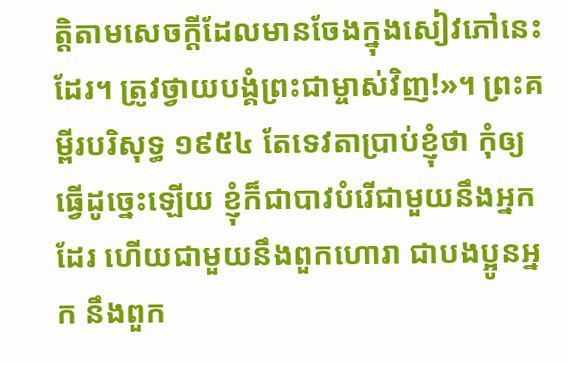ត្តិតាមសេចក្ដីដែលមានចែងក្នុងសៀវភៅនេះដែរ។ ត្រូវថ្វាយបង្គំព្រះជាម្ចាស់វិញ!»។ ព្រះគម្ពីរបរិសុទ្ធ ១៩៥៤ តែទេវតាប្រាប់ខ្ញុំថា កុំឲ្យធ្វើដូច្នេះឡើយ ខ្ញុំក៏ជាបាវបំរើជាមួយនឹងអ្នកដែរ ហើយជាមួយនឹងពួកហោរា ជាបងប្អូនអ្នក នឹងពួក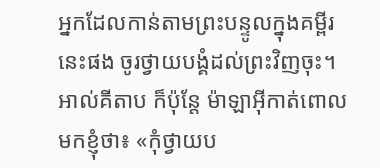អ្នកដែលកាន់តាមព្រះបន្ទូលក្នុងគម្ពីរនេះផង ចូរថ្វាយបង្គំដល់ព្រះវិញចុះ។ អាល់គីតាប ក៏ប៉ុន្ដែ ម៉ាឡាអ៊ីកាត់ពោលមកខ្ញុំថា៖ «កុំថ្វាយប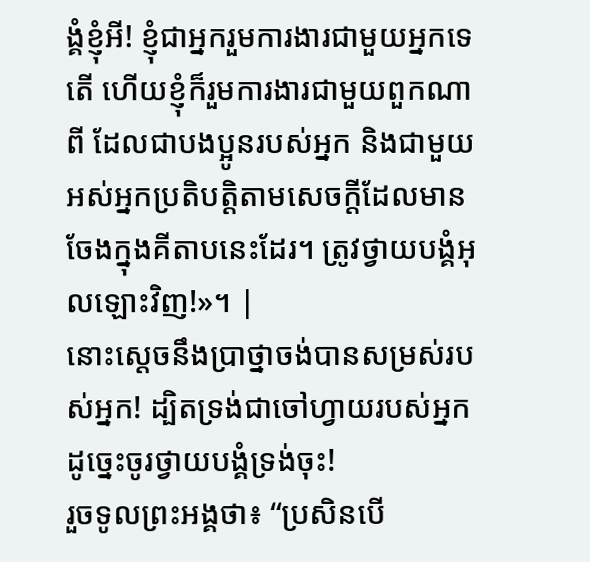ង្គំខ្ញុំអី! ខ្ញុំជាអ្នករួមការងារជាមួយអ្នកទេតើ ហើយខ្ញុំក៏រួមការងារជាមួយពួកណាពី ដែលជាបងប្អូនរបស់អ្នក និងជាមួយអស់អ្នកប្រតិបត្ដិតាមសេចក្ដីដែលមានចែងក្នុងគីតាបនេះដែរ។ ត្រូវថ្វាយបង្គំអុលឡោះវិញ!»។ |
នោះស្ដេចនឹងប្រាថ្នាចង់បានសម្រស់របស់អ្នក! ដ្បិតទ្រង់ជាចៅហ្វាយរបស់អ្នក ដូច្នេះចូរថ្វាយបង្គំទ្រង់ចុះ!
រួចទូលព្រះអង្គថា៖ “ប្រសិនបើ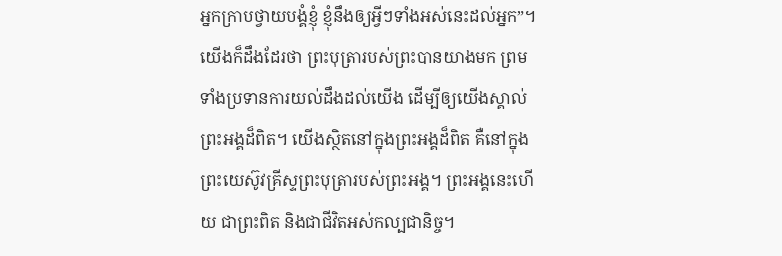អ្នកក្រាបថ្វាយបង្គំខ្ញុំ ខ្ញុំនឹងឲ្យអ្វីៗទាំងអស់នេះដល់អ្នក”។
យើងក៏ដឹងដែរថា ព្រះបុត្រារបស់ព្រះបានយាងមក ព្រមទាំងប្រទានការយល់ដឹងដល់យើង ដើម្បីឲ្យយើងស្គាល់ព្រះអង្គដ៏ពិត។ យើងស្ថិតនៅក្នុងព្រះអង្គដ៏ពិត គឺនៅក្នុងព្រះយេស៊ូវគ្រីស្ទព្រះបុត្រារបស់ព្រះអង្គ។ ព្រះអង្គនេះហើយ ជាព្រះពិត និងជាជីវិតអស់កល្បជានិច្ច។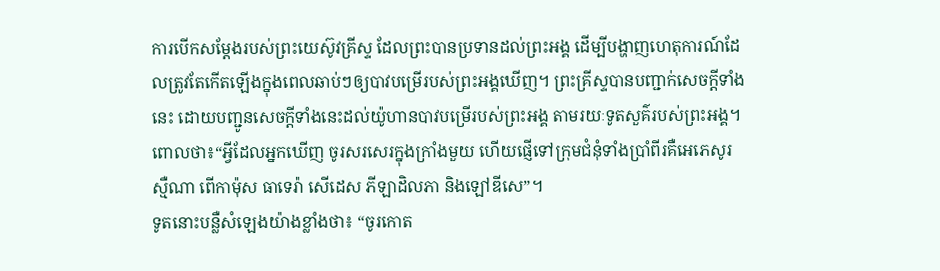ការបើកសម្ដែងរបស់ព្រះយេស៊ូវគ្រីស្ទ ដែលព្រះបានប្រទានដល់ព្រះអង្គ ដើម្បីបង្ហាញហេតុការណ៍ដែលត្រូវតែកើតឡើងក្នុងពេលឆាប់ៗឲ្យបាវបម្រើរបស់ព្រះអង្គឃើញ។ ព្រះគ្រីស្ទបានបញ្ជាក់សេចក្ដីទាំងនេះ ដោយបញ្ជូនសេចក្ដីទាំងនេះដល់យ៉ូហានបាវបម្រើរបស់ព្រះអង្គ តាមរយៈទូតសួគ៌របស់ព្រះអង្គ។
ពោលថា៖“អ្វីដែលអ្នកឃើញ ចូរសរសេរក្នុងក្រាំងមួយ ហើយផ្ញើទៅក្រុមជំនុំទាំងប្រាំពីរគឺអេភេសូរ ស្មឺណា ពើកាម៉ុស ធាទេរ៉ា សើដេស ភីឡាដិលភា និងឡៅឌីសេ”។
ទូតនោះបន្លឺសំឡេងយ៉ាងខ្លាំងថា៖ “ចូរកោត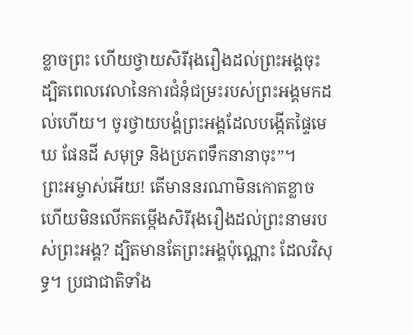ខ្លាចព្រះ ហើយថ្វាយសិរីរុងរឿងដល់ព្រះអង្គចុះ ដ្បិតពេលវេលានៃការជំនុំជម្រះរបស់ព្រះអង្គមកដល់ហើយ។ ចូរថ្វាយបង្គំព្រះអង្គដែលបង្កើតផ្ទៃមេឃ ផែនដី សមុទ្រ និងប្រភពទឹកនានាចុះ”។
ព្រះអម្ចាស់អើយ! តើមាននរណាមិនកោតខ្លាច ហើយមិនលើកតម្កើងសិរីរុងរឿងដល់ព្រះនាមរបស់ព្រះអង្គ? ដ្បិតមានតែព្រះអង្គប៉ុណ្ណោះ ដែលវិសុទ្ធ។ ប្រជាជាតិទាំង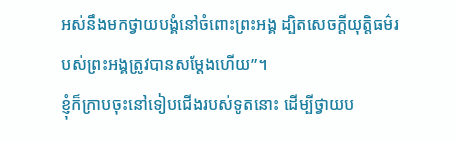អស់នឹងមកថ្វាយបង្គំនៅចំពោះព្រះអង្គ ដ្បិតសេចក្ដីយុត្តិធម៌របស់ព្រះអង្គត្រូវបានសម្ដែងហើយ”។
ខ្ញុំក៏ក្រាបចុះនៅទៀបជើងរបស់ទូតនោះ ដើម្បីថ្វាយប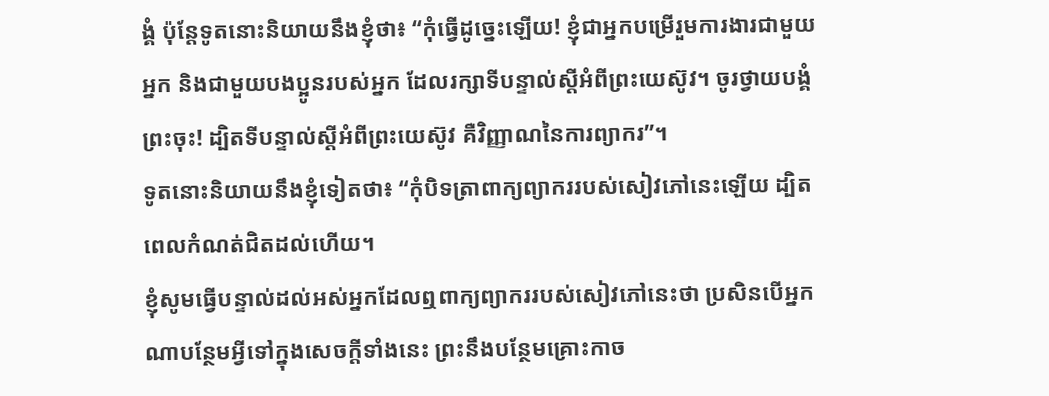ង្គំ ប៉ុន្តែទូតនោះនិយាយនឹងខ្ញុំថា៖ “កុំធ្វើដូច្នេះឡើយ! ខ្ញុំជាអ្នកបម្រើរួមការងារជាមួយអ្នក និងជាមួយបងប្អូនរបស់អ្នក ដែលរក្សាទីបន្ទាល់ស្ដីអំពីព្រះយេស៊ូវ។ ចូរថ្វាយបង្គំព្រះចុះ! ដ្បិតទីបន្ទាល់ស្ដីអំពីព្រះយេស៊ូវ គឺវិញ្ញាណនៃការព្យាករ”។
ទូតនោះនិយាយនឹងខ្ញុំទៀតថា៖ “កុំបិទត្រាពាក្យព្យាកររបស់សៀវភៅនេះឡើយ ដ្បិតពេលកំណត់ជិតដល់ហើយ។
ខ្ញុំសូមធ្វើបន្ទាល់ដល់អស់អ្នកដែលឮពាក្យព្យាកររបស់សៀវភៅនេះថា ប្រសិនបើអ្នកណាបន្ថែមអ្វីទៅក្នុងសេចក្ដីទាំងនេះ ព្រះនឹងបន្ថែមគ្រោះកាច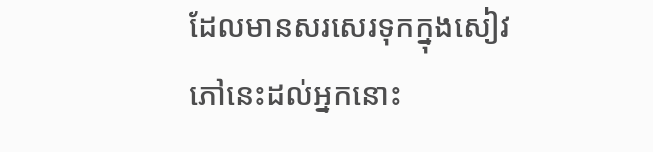ដែលមានសរសេរទុកក្នុងសៀវភៅនេះដល់អ្នកនោះ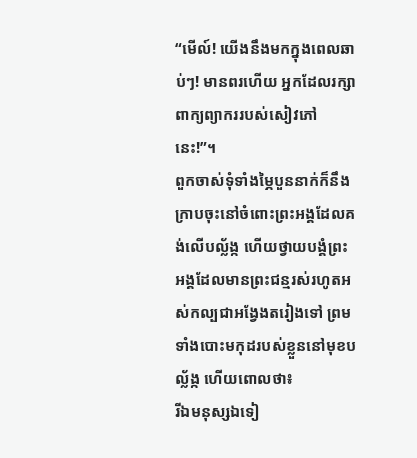“មើល៍! យើងនឹងមកក្នុងពេលឆាប់ៗ! មានពរហើយ អ្នកដែលរក្សាពាក្យព្យាកររបស់សៀវភៅនេះ!”។
ពួកចាស់ទុំទាំងម្ភៃបួននាក់ក៏នឹងក្រាបចុះនៅចំពោះព្រះអង្គដែលគង់លើបល្ល័ង្ក ហើយថ្វាយបង្គំព្រះអង្គដែលមានព្រះជន្មរស់រហូតអស់កល្បជាអង្វែងតរៀងទៅ ព្រមទាំងបោះមកុដរបស់ខ្លួននៅមុខបល្ល័ង្ក ហើយពោលថា៖
រីឯមនុស្សឯទៀ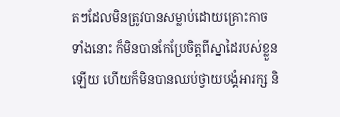តៗដែលមិនត្រូវបានសម្លាប់ដោយគ្រោះកាចទាំងនោះ ក៏មិនបានកែប្រែចិត្តពីស្នាដៃរបស់ខ្លួនឡើយ ហើយក៏មិនបានឈប់ថ្វាយបង្គំអារក្ស និ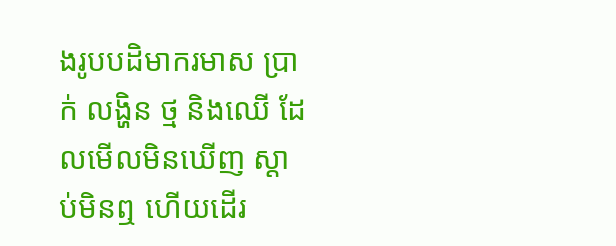ងរូបបដិមាករមាស ប្រាក់ លង្ហិន ថ្ម និងឈើ ដែលមើលមិនឃើញ ស្ដាប់មិនឮ ហើយដើរ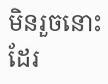មិនរួចនោះដែរ